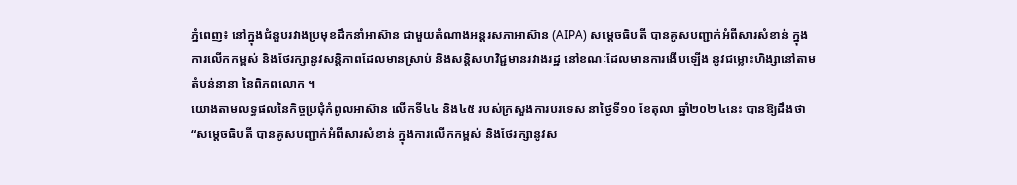ភ្នំពេញ៖ នៅក្នុងជំនួបរវាងប្រមុខដឹកនាំអាស៊ាន ជាមួយតំណាងអន្តរសភាអាស៊ាន (AIPA) សម្តេចធិបតី បានគូសបញ្ជាក់អំពីសារសំខាន់ ក្នុងការលើកកម្ពស់ និងថែរក្សានូវសន្តិភាពដែលមានស្រាប់ និងសន្តិសហវិជ្ជមានរវាងរដ្ឋ នៅខណៈដែលមានការងើបឡើង នូវជម្លោះហិង្សានៅតាមតំបន់នានា នៃពិភពលោក ។
យោងតាមលទ្ធផលនៃកិច្ចប្រជុំកំពូលអាស៊ាន លើកទី៤៤ និង៤៥ របស់ក្រសួងការបរទេស នាថ្ងៃទី១០ ខែតុលា ឆ្នាំ២០២៤នេះ បានឱ្យដឹងថា “សម្តេចធិបតី បានគូសបញ្ជាក់អំពីសារសំខាន់ ក្នុងការលើកកម្ពស់ និងថែរក្សានូវស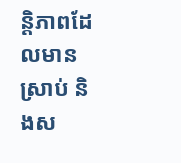ន្តិភាពដែលមានស្រាប់ និងស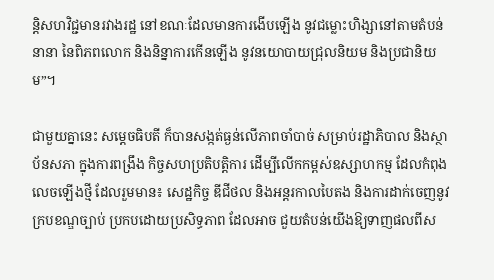ន្តិសហវិជ្ជមានរវាងរដ្ឋ នៅខណៈដែលមានការងើបឡើង នូវជម្លោះហិង្សានៅតាមតំបន់នានា នៃពិភពលោក និងនិន្នាការកើនឡើង នូវនយោបាយជ្រុលនិយម និងប្រជានិយម”។

ជាមួយគ្នានេះ សម្តេចធិបតី ក៏បានសង្កត់ធ្ងន់លើភាពចាំបាច់ សម្រាប់រដ្ឋាភិបាល និងស្ថាប័នសភា ក្នុងការពង្រឹង កិច្ចសហប្រតិបត្តិការ ដើម្បីលើកកម្ពស់ឧស្សាហកម្ម ដែលកំពុងលេចឡើងថ្មី ដែលរួមមាន៖ សេដ្ឋកិច្ច ឌីជីថល និងអន្តរកាលបៃតង និងការដាក់ចេញនូវក្របខណ្ឌច្បាប់ ប្រកបដោយប្រសិទ្ធភាព ដែលអាច ជួយតំបន់យើងឱ្យទាញផលពីស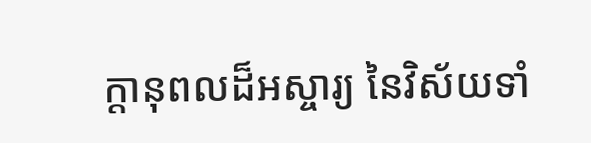ក្តានុពលដ៏អស្ចារ្យ នៃវិស័យទាំ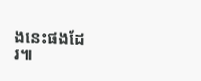ងនេះផងដែរ៕